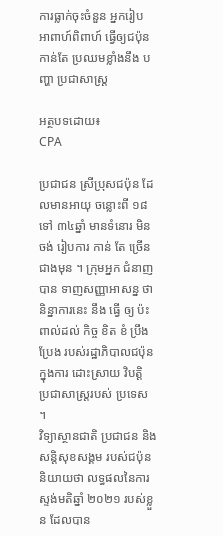ការធ្លាក់ចុះចំនួន អ្នករៀប អាពាហ៍ពិពាហ៍ ធ្វើឲ្យជប៉ុន កាន់តែ ប្រឈមខ្លាំងនឹង បញ្ហា ប្រជាសាស្ត្រ

អត្ថបទដោយ៖
CPA

ប្រជាជន ស្រីប្រុសជប៉ុន ដែលមានអាយុ ចន្លោះពី ១៨ ទៅ ៣៤ឆ្នាំ មានទំនោរ មិនចង់ រៀបការ កាន់ តែ ច្រើន ជាងមុន ។ ក្រុមអ្នក ជំនាញ បាន ទាញសញ្ញាអាសន្ន ថា និន្នាការនេះ នឹង ធ្វើ ឲ្យ ប៉ះពាល់ដល់ កិច្ច ខិត ខំ ប្រឹង ប្រែង របស់រដ្ឋាភិបាលជប៉ុន ក្នុងការ ដោះស្រាយ វិបត្តិ ប្រជាសាស្ត្ររបស់ ប្រទេស ។
វិទ្យាស្ថានជាតិ ប្រជាជន និងសន្តិសុខសង្គម របស់ជប៉ុន និយាយថា លទ្ធផលនៃការស្ទង់មតិឆ្នាំ ២០២១ របស់ខ្លួន ដែលបាន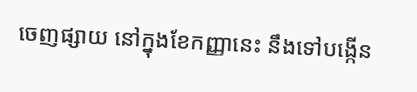ចេញផ្សាយ នៅក្នុងខែកញ្ញានេះ នឹងទៅបង្កើន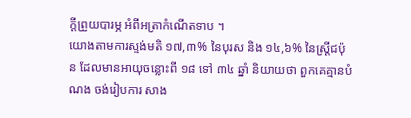ក្តីព្រួយបារម្ភ អំពីអត្រាកំណើតទាប ។
យោងតាមការស្ទង់មតិ ១៧,៣% នៃបុរស និង ១៤,៦% នៃស្ត្រីជប៉ុន ដែលមានអាយុចន្លោះពី ១៨ ទៅ ៣៤ ឆ្នាំ និយាយថា ពួកគេគ្មានបំណង ចង់រៀបការ សាង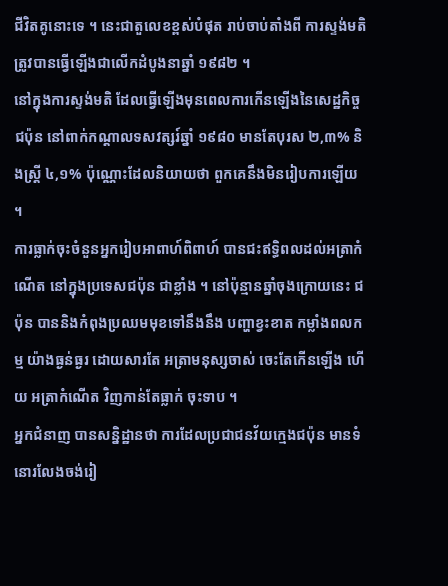ជីវិតគូនោះទេ ។ នេះជាតួលេខខ្ពស់បំផុត រាប់ចាប់តាំងពី ការស្ទង់មតិ ត្រូវបានធ្វើឡើងជាលើកដំបូងនាឆ្នាំ ១៩៨២ ។
នៅក្នុងការស្ទង់មតិ ដែលធ្វើឡើងមុនពេលការកើនឡើងនៃសេដ្ឋកិច្ចជប៉ុន នៅពាក់កណ្តាលទសវត្សរ៍ឆ្នាំ ១៩៨០ មានតែបុរស ២,៣% និងស្ត្រី ៤,១% ប៉ុណ្ណោះដែលនិយាយថា ពួកគេនឹងមិនរៀបការឡើយ ។
ការធ្លាក់ចុះចំនួនអ្នករៀបអាពាហ៍ពិពាហ៍ បានជះឥទ្ធិពលដល់អត្រាកំណើត នៅក្នុងប្រទេសជប៉ុន ជាខ្លាំង ។ នៅប៉ុន្មានឆ្នាំចុងក្រោយនេះ ជប៉ុន បាននិងកំពុងប្រឈមមុខទៅនឹងនឹង បញ្ហាខ្វះខាត កម្លាំងពលកម្ម យ៉ាងធ្ងន់ធ្ងរ ដោយសារតែ អត្រាមនុស្សចាស់ ចេះតែកើនឡើង ហើយ អត្រាកំណើត វិញកាន់តែធ្លាក់ ចុះទាប ។
អ្នកជំនាញ បានសន្និដ្ឋានថា ការដែលប្រជាជនវ័យក្មេងជប៉ុន មានទំនោរលែងចង់រៀ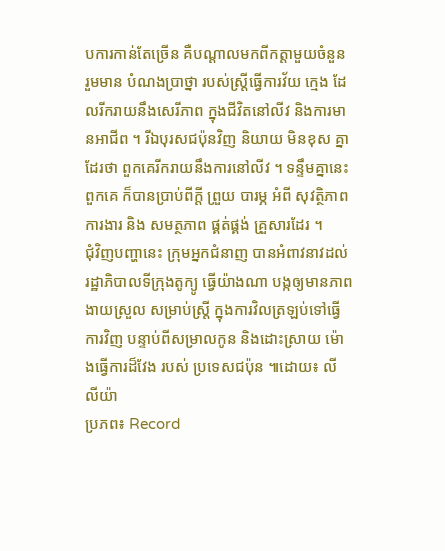បការកាន់តែច្រើន គឺបណ្តាលមកពីកត្តាមួយចំនួន រួមមាន បំណងប្រាថ្នា របស់ស្ត្រីធ្វើការវ័យ ក្មេង ដែលរីករាយនឹងសេរីភាព ក្នុងជីវិតនៅលីវ និងការមានអាជីព ។ រីឯបុរសជប៉ុនវិញ និយាយ មិនខុស គ្នា ដែរថា ពួកគេរីករាយនឹងការនៅលីវ ។ ទន្ទឹមគ្នានេះ ពួកគេ ក៏បានប្រាប់ពីក្តី ព្រួយ បារម្ភ អំពី សុវត្ថិភាព ការងារ និង សមត្ថភាព ផ្គត់ផ្គង់ គ្រួសារដែរ ។
ជុំវិញបញ្ហានេះ ក្រុមអ្នកជំនាញ បានអំពាវនាវដល់ រដ្ឋាភិបាលទីក្រុងតូក្យូ ធ្វើយ៉ាងណា បង្កឲ្យមានភាពងាយស្រួល សម្រាប់ស្ត្រី ក្នុងការវិលត្រឡប់ទៅធ្វើការវិញ បន្ទាប់ពីសម្រាលកូន និងដោះស្រាយ ម៉ោងធ្វើការដ៏វែង របស់ ប្រទេសជប៉ុន ៕ដោយ៖ លី លីយ៉ា
ប្រភព៖ Record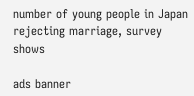number of young people in Japan rejecting marriage, survey shows

ads banner